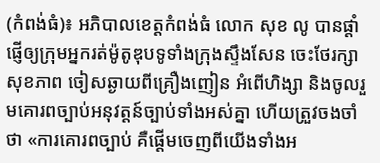(កំពង់ធំ)៖ អភិបាលខេត្តកំពង់ធំ លោក សុខ លូ បានផ្តាំផ្ញើឲ្យក្រុមអ្នករត់ម៉ូតូឌុបទូទាំងក្រុងស្ទឹងសែន ចេះថែរក្សាសុខភាព ចៀសឆ្ងាយពីគ្រឿងញៀន អំពើហិង្សា និងចូលរួមគោរពច្បាប់អនុវត្តន៍ច្បាប់ទាំងអស់គ្នា ហើយត្រួវចងចាំថា «ការគោរពច្បាប់ គឺផ្តើមចេញពីយើងទាំងអ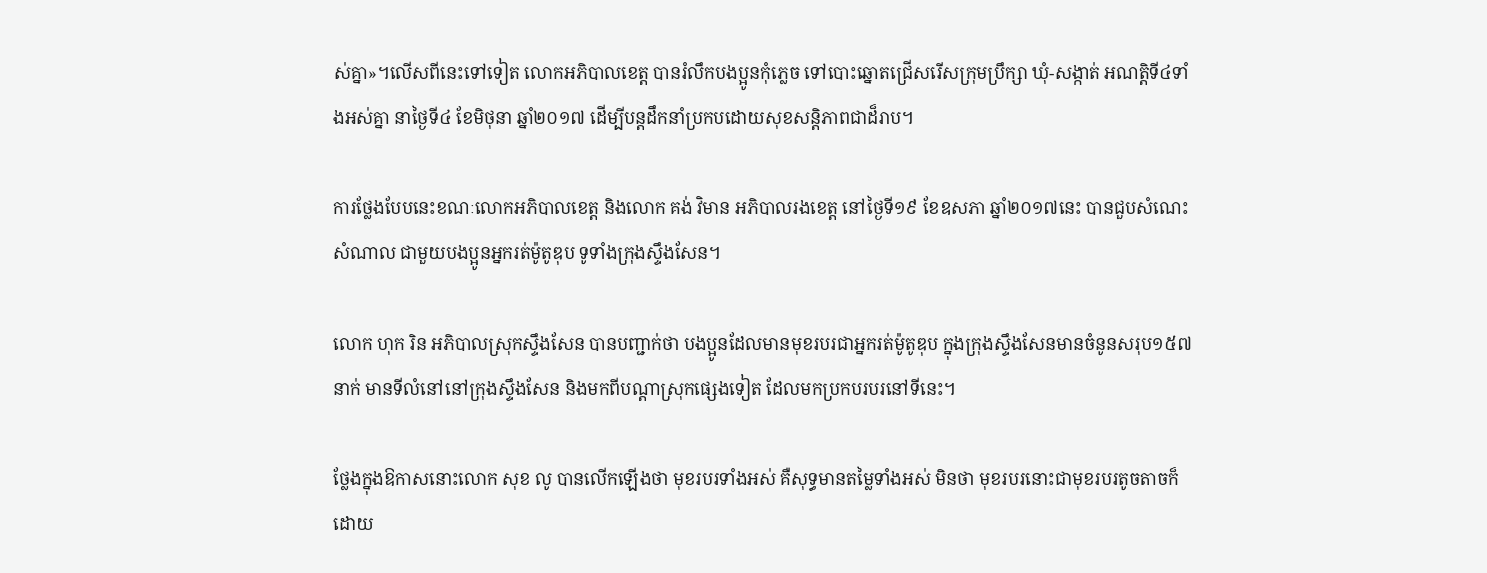ស់គ្នា»។លើសពីនេះទៅទៀត លោកអភិបាលខេត្ត បានរំលឹកបងប្អូនកុំភ្លេច ទៅបោះឆ្នោតជ្រើសរើសក្រុមប្រឹក្សា ឃុំ-សង្កាត់ អណត្តិទី៤ទាំងអស់គ្នា នាថ្ងៃទី៤ ខែមិថុនា ឆ្នាំ២០១៧ ដើម្បីបន្តដឹកនាំប្រកបដោយសុខសន្តិភាពជាដ៏រាប។

ការថ្លែងបែបនេះខណៈលោកអភិបាលខេត្ត និងលោក គង់ វិមាន អភិបាលរងខេត្ត នៅថ្ងៃទី១៩ ខែឧសភា ឆ្នាំ២០១៧នេះ បានជួបសំណេះសំណាល ជាមួយបងប្អូនអ្នករត់ម៉ូតូឌុប ទូទាំងក្រុងស្ទឹងសែន។

លោក ហុក រិន អភិបាលស្រុកស្ទឹងសែន បានបញ្ជាក់ថា បងប្អូនដែលមានមុខរបរជាអ្នករត់ម៉ូតូឌុប ក្នុងក្រុងស្ទឹងសែនមានចំនូនសរុប១៥៧នាក់ មានទីលំនៅនៅក្រុងស្ទឹងសែន និងមកពីបណ្តាស្រុកផ្សេងទៀត ដែលមកប្រកបរបរនៅទីនេះ។

ថ្លែងក្នុងឱកាសនោះលោក សុខ លូ បានលើកឡើងថា មុខរបរទាំងអស់ គឺសុទ្ធមានតម្លៃទាំងអស់ មិនថា មុខរបរនោះជាមុខរបរតូចតាចក៏ដោយ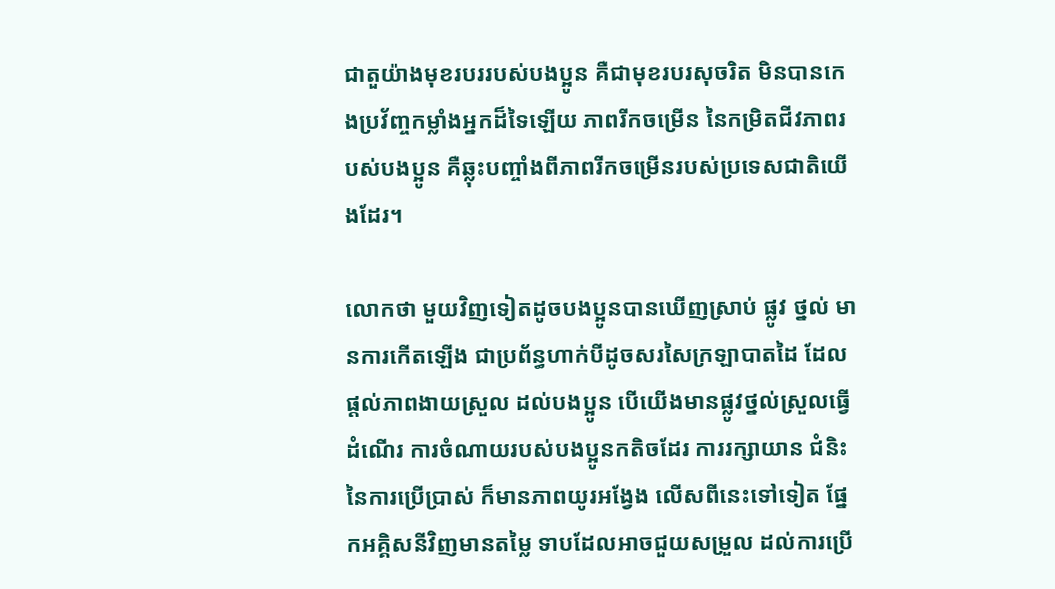ជាតួយ៉ាងមុខរបររបស់បងប្អូន គឺជាមុខរបរសុចរិត មិនបានកេងប្រវ័ញ្ចកម្លាំងអ្នកដ៏ទៃឡើយ ភាពរីកចម្រើន នៃកម្រិតជីវភាពរបស់បងប្អូន គឺឆ្លុះបញ្ចាំងពីភាពរីកចម្រើនរបស់ប្រទេសជាតិយើងដែរ។

លោកថា មួយវិញទៀតដូចបងប្អូនបានឃើញស្រាប់ ផ្លូវ ថ្នល់ មានការកើតឡើង ជាប្រព័ន្ធហាក់បីដូចសរសៃក្រឡាបាតដៃ ដែលផ្តល់ភាពងាយស្រួល ដល់បងប្អូន បើយើងមានផ្លូវថ្នល់ស្រួលធ្វើដំណើរ ការចំណាយរបស់បងប្អូនកតិចដែរ ការរក្សាយាន ជំនិះនៃការប្រើប្រាស់ ក៏មានភាពយូរអង្វែង លើសពីនេះទៅទៀត ផ្នែកអគ្គិសនីវិញមានតម្លៃ ទាបដែលអាចជួយសម្រួល ដល់ការប្រើ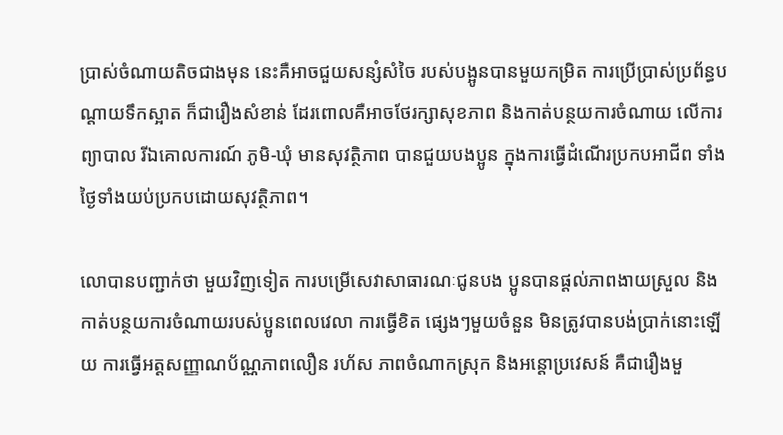ប្រាស់ចំណាយតិចជាងមុន នេះគឺអាចជួយសន្សំសំចៃ របស់បង្អូនបានមួយកម្រិត ការប្រើប្រាស់ប្រព័ន្ធបណ្តាយទឹកស្អាត ក៏ជារឿងសំខាន់ ដែរពោលគឺអាចថែរក្សាសុខភាព និងកាត់បន្ថយការចំណាយ លើការព្យាបាល រីឯគោលការណ៍ ភូមិ-ឃុំ មានសុវត្ថិភាព បានជួយបងប្អូន ក្នុងការធ្វើដំណើរប្រកបអាជីព ទាំងថ្ងៃទាំងយប់ប្រកបដោយសុវត្ថិភាព។

លោបានបញ្ជាក់ថា មួយវិញទៀត ការបម្រើសេវាសាធារណៈជូនបង ប្អូនបានផ្តល់ភាពងាយស្រួល និងកាត់បន្ថយការចំណាយរបស់ប្អូនពេលវេលា ការធ្វើខិត ផ្សេងៗមួយចំនួន មិនត្រូវបានបង់ប្រាក់នោះឡើយ ការធ្វើអត្តសញ្ញាណប័ណ្ណភាពលឿន រហ័ស ភាពចំណាកស្រុក និងអន្តោប្រវេសន៍ គឺជារឿងមួ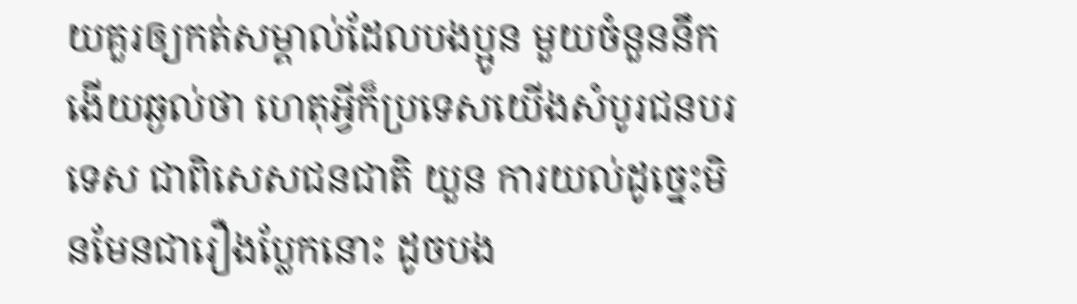យគួរឲ្យកត់សម្គាល់ដែលបងប្អូន មួយចំនួននឹកងើយឆ្ងល់ថា ហេតុអ្វីក៏ប្រទេសយើងសំបូរជនបរទេស ជាពិសេសជនជាតិ យួន ការយល់ដូច្នេះមិនមែនជារឿងប្លែកនោះ ដូចបង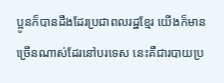ប្អូនក៏បានដឹងដែរប្រជាពលរដ្ឋខ្មែរ យើងក៏មានច្រើនណាស់ដែរនៅបរទេស នេះគឺជារបាយប្រ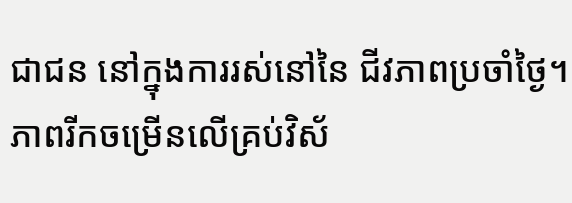ជាជន នៅក្នុងការរស់នៅនៃ ជីវភាពប្រចាំថ្ងៃ។ ភាពរីកចម្រើនលើគ្រប់វិស័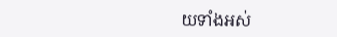យទាំងអស់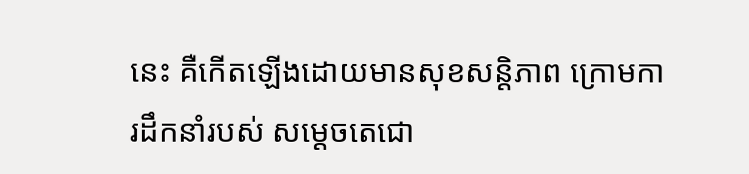នេះ គឺកើតឡើងដោយមានសុខសន្តិភាព ក្រោមការដឹកនាំរបស់ សម្តេចតេជោ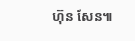ហ៊ុន សែន៕